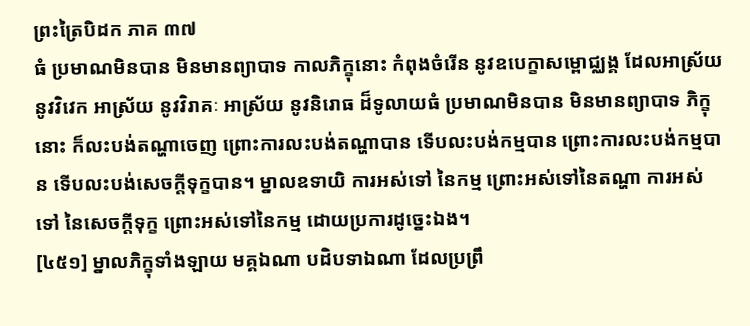ព្រះត្រៃបិដក ភាគ ៣៧
ធំ ប្រមាណមិនបាន មិនមានព្យាបាទ កាលភិក្ខុនោះ កំពុងចំរើន នូវឧបេក្ខាសម្ពោជ្ឈង្គ ដែលអាស្រ័យ នូវវិវេក អាស្រ័យ នូវវិរាគៈ អាស្រ័យ នូវនិរោធ ដ៏ទូលាយធំ ប្រមាណមិនបាន មិនមានព្យាបាទ ភិក្ខុនោះ ក៏លះបង់តណ្ហាចេញ ព្រោះការលះបង់តណ្ហាបាន ទើបលះបង់កម្មបាន ព្រោះការលះបង់កម្មបាន ទើបលះបង់សេចក្តីទុក្ខបាន។ ម្នាលឧទាយិ ការអស់ទៅ នៃកម្ម ព្រោះអស់ទៅនៃតណ្ហា ការអស់ទៅ នៃសេចក្តីទុក្ខ ព្រោះអស់ទៅនៃកម្ម ដោយប្រការដូច្នេះឯង។
[៤៥១] ម្នាលភិក្ខុទាំងឡាយ មគ្គឯណា បដិបទាឯណា ដែលប្រព្រឹ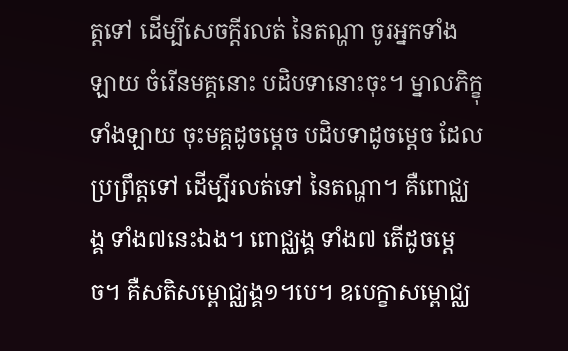ត្តទៅ ដើម្បីសេចក្តីរលត់ នៃតណ្ហា ចូរអ្នកទាំងឡាយ ចំរើនមគ្គនោះ បដិបទានោះចុះ។ ម្នាលភិក្ខុទាំងឡាយ ចុះមគ្គដូចម្តេច បដិបទាដូចម្តេច ដែលប្រព្រឹត្តទៅ ដើម្បីរលត់ទៅ នៃតណ្ហា។ គឺពោជ្ឈង្គ ទាំង៧នេះឯង។ ពោជ្ឈង្គ ទាំង៧ តើដូចម្តេច។ គឺសតិសម្ពោជ្ឈង្គ១។បេ។ ឧបេក្ខាសម្ពោជ្ឈ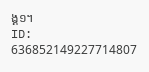ង្គ១។
ID: 636852149227714807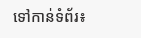ទៅកាន់ទំព័រ៖